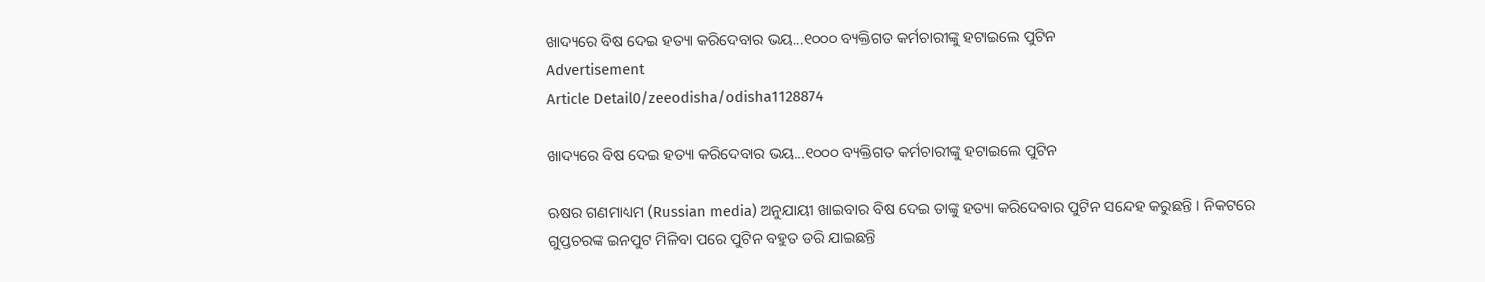ଖାଦ୍ୟରେ ବିଷ ଦେଇ ହତ୍ୟା କରିଦେବାର ଭୟ...୧୦୦୦ ବ୍ୟକ୍ତିଗତ କର୍ମଚାରୀଙ୍କୁ ହଟାଇଲେ ପୁଟିନ
Advertisement
Article Detail0/zeeodisha/odisha1128874

ଖାଦ୍ୟରେ ବିଷ ଦେଇ ହତ୍ୟା କରିଦେବାର ଭୟ...୧୦୦୦ ବ୍ୟକ୍ତିଗତ କର୍ମଚାରୀଙ୍କୁ ହଟାଇଲେ ପୁଟିନ

ଋଷର ଗଣମାଧ୍ୟମ (Russian media) ଅନୁଯାୟୀ ଖାଇବାର ବିଷ ଦେଇ ତାଙ୍କୁ ହତ୍ୟା କରିଦେବାର ପୁଟିନ ସନ୍ଦେହ କରୁଛନ୍ତି । ନିକଟରେ ଗୁପ୍ତଚରଙ୍କ ଇନପୁଟ ମିଳିବା ପରେ ପୁଟିନ ବହୁତ ଡରି ଯାଇଛନ୍ତି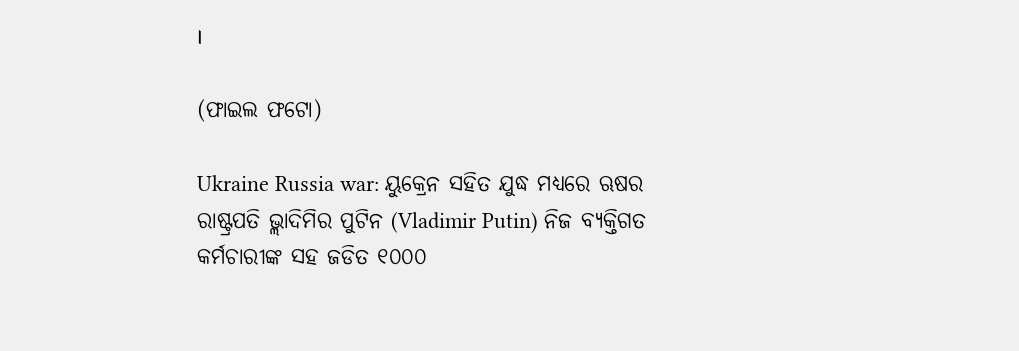।

(ଫାଇଲ ଫଟୋ)

Ukraine Russia war: ୟୁକ୍ରେନ ସହିତ ଯୁଦ୍ଧ ମଧ୍ୟରେ ଋଷର ରାଷ୍ଟ୍ରପତି ଭ୍ଲାଦିମିର ପୁଟିନ (Vladimir Putin) ନିଜ ବ୍ୟକ୍ତିଗତ କର୍ମଚାରୀଙ୍କ ସହ ଜଡିତ ୧୦୦୦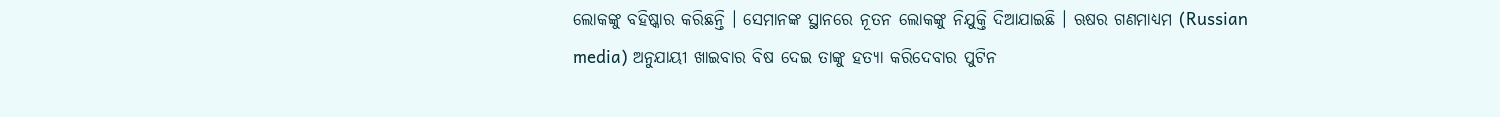ଲୋକଙ୍କୁ ବହିଷ୍କାର କରିଛନ୍ତି । ସେମାନଙ୍କ ସ୍ଥାନରେ ନୂତନ ଲୋକଙ୍କୁ ନିଯୁକ୍ତି ଦିଆଯାଇଛି । ଋଷର ଗଣମାଧ୍ୟମ (Russian media) ଅନୁଯାୟୀ ଖାଇବାର ବିଷ ଦେଇ ତାଙ୍କୁ ହତ୍ୟା କରିଦେବାର ପୁଟିନ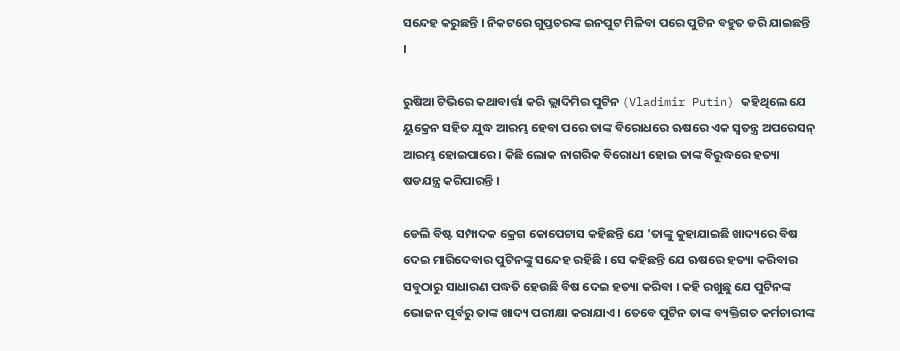ସନ୍ଦେହ କରୁଛନ୍ତି । ନିକଟରେ ଗୁପ୍ତଚରଙ୍କ ଇନପୁଟ ମିଳିବା ପରେ ପୁଟିନ ବହୁତ ଡରି ଯାଇଛନ୍ତି ।

ରୁଷିଆ ଟିଭିରେ କଥାବାର୍ତ୍ତା କରି ଭ୍ଲାଦିମିର ପୁଟିନ (Vladimir Putin) କହିଥିଲେ ଯେ ୟୁକ୍ରେନ ସହିତ ଯୁଦ୍ଧ ଆରମ୍ଭ ହେବା ପରେ ତାଙ୍କ ବିରୋଧରେ ଋଷରେ ଏକ ସ୍ୱତନ୍ତ୍ର ଅପରେସନ୍ ଆରମ୍ଭ ହୋଇପାରେ । କିଛି ଲୋକ ନାଗରିକ ବିରୋଧୀ ହୋଇ ତାଙ୍କ ବିରୁଦ୍ଧରେ ହତ୍ୟା ଷଡଯନ୍ତ୍ର କରିପାରନ୍ତି ।

ଡେଲି ବିଷ୍ଟ ସମ୍ପାଦକ କ୍ରେଗ କୋପେଟାସ କହିଛନ୍ତି ଯେ 'ତାଙ୍କୁ କୁହାଯାଇଛି ଖାଦ୍ୟରେ ବିଷ ଦେଇ ମାରିଦେବାର ପୁଟିନଙ୍କୁ ସନ୍ଦେହ ରହିଛି । ସେ କହିଛନ୍ତି ଯେ ଋଷରେ ହତ୍ୟା କରିବାର ସବୁଠାରୁ ସାଧାରଣ ପଦ୍ଧତି ହେଉଛି ବିଷ ଦେଇ ହତ୍ୟା କରିବା । କହି ରଖୁଛୁ ଯେ ପୁଟିନଙ୍କ ଭୋଜନ ପୂର୍ବରୁ ତାଙ୍କ ଖାଦ୍ୟ ପରୀକ୍ଷା କରାଯାଏ । ତେବେ ପୁଟିନ ତାଙ୍କ ବ୍ୟକ୍ତିଗତ କର୍ମଚାରୀଙ୍କ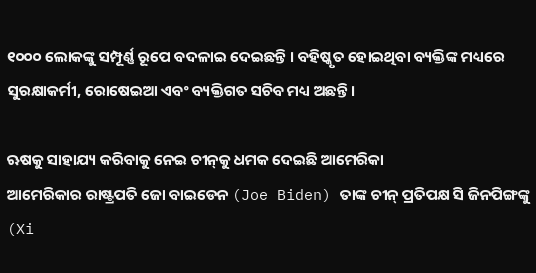୧୦୦୦ ଲୋକଙ୍କୁ ସମ୍ପୂର୍ଣ୍ଣ ରୂପେ ବଦଳାଇ ଦେଇଛନ୍ତି । ବହିଷ୍କୃତ ହୋଇଥିବା ବ୍ୟକ୍ତିଙ୍କ ମଧ୍ୟରେ ସୁରକ୍ଷାକର୍ମୀ, ରୋଷେଇଆ ଏବଂ ବ୍ୟକ୍ତିଗତ ସଚିବ ମଧ୍ୟ ଅଛନ୍ତି ।

ଋଷକୁ ସାହାଯ୍ୟ କରିବାକୁ ନେଇ ଚୀନ୍‌କୁ ଧମକ ଦେଇଛି ଆମେରିକା
ଆମେରିକାର ରାଷ୍ଟ୍ରପତି ଜୋ ବାଇଡେନ (Joe Biden) ତାଙ୍କ ଚୀନ୍ ପ୍ରତିପକ୍ଷ ସି ଜିନପିଙ୍ଗଙ୍କୁ (Xi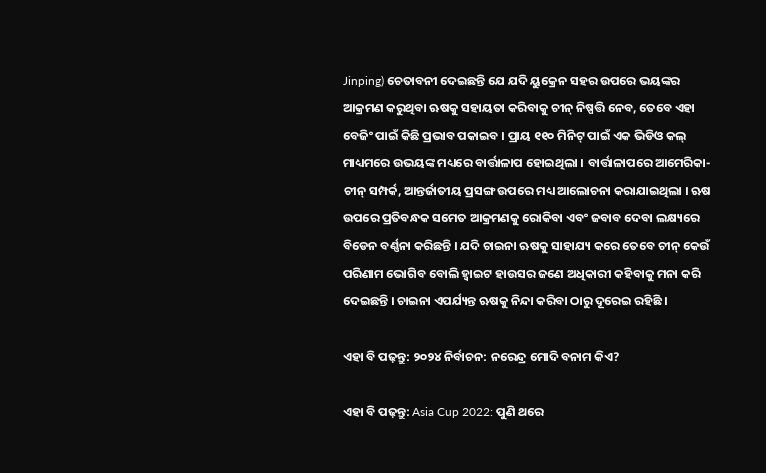Jinping) ଚେତାବନୀ ଦେଇଛନ୍ତି ଯେ ଯଦି ୟୁକ୍ରେନ ସହର ଉପରେ ଭୟଙ୍କର ଆକ୍ରମଣ କରୁଥିବା ଋଷକୁ ସହାୟତା କରିବାକୁ ଚୀନ୍ ନିଷ୍ପତ୍ତି ନେବ, ତେବେ ଏହା ବେଜିଂ ପାଇଁ କିଛି ପ୍ରଭାବ ପକାଇବ । ପ୍ରାୟ ୧୧୦ ମିନିଟ୍ ପାଇଁ ଏକ ଭିଡିଓ କଲ୍ ମାଧ୍ୟମରେ ଉଭୟଙ୍କ ମଧ୍ୟରେ ବାର୍ତ୍ତାଳାପ ହୋଇଥିଲା । ବାର୍ତ୍ତାଳାପରେ ଆମେରିକା-ଚୀନ୍ ସମ୍ପର୍କ, ଆନ୍ତର୍ଜାତୀୟ ପ୍ରସଙ୍ଗ ଉପରେ ମଧ୍ୟ ଆଲୋଚନା କରାଯାଇଥିଲା । ଋଷ ଉପରେ ପ୍ରତିବନ୍ଧକ ସମେତ ଆକ୍ରମଣକୁ ରୋକିବା ଏବଂ ଜବାବ ଦେବା ଲକ୍ଷ୍ୟରେ ବିଡେନ ବର୍ଣ୍ଣନା କରିଛନ୍ତି । ଯଦି ଚାଇନା ଋଷକୁ ସାହାଯ୍ୟ କରେ ତେବେ ଚୀନ୍ କେଉଁ ପରିଣାମ ଭୋଗିବ ବୋଲି ହ୍ୱାଇଟ ହାଉସର ଜଣେ ଅଧିକାରୀ କହିବାକୁ ମନା କରି ଦେଇଛନ୍ତି । ଚାଇନା ଏପର୍ଯ୍ୟନ୍ତ ଋଷକୁ ନିନ୍ଦା କରିବା ଠାରୁ ଦୂରେଇ ରହିଛି ।

ଏହା ବି ପଢ଼ନ୍ତୁ: ୨୦୨୪ ନିର୍ବାଚନ: ନରେନ୍ଦ୍ର ମୋଦି ବନାମ କିଏ?

ଏହା ବି ପଢ଼ନ୍ତୁ: Asia Cup 2022: ପୁଣି ଥରେ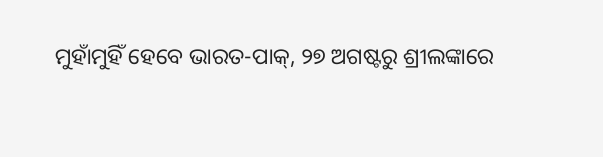ମୁହାଁମୁହିଁ ହେବେ ଭାରତ-ପାକ୍, ୨୭ ଅଗଷ୍ଟରୁ ଶ୍ରୀଲଙ୍କାରେ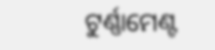ଟୁର୍ଣ୍ଣାମେଣ୍ଟ